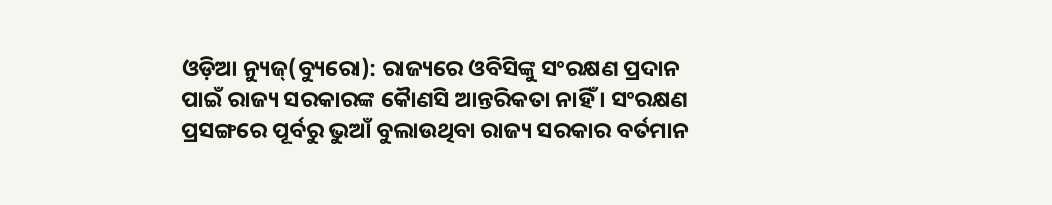ଓଡ଼ିଆ ନ୍ୟୁଜ୍(ବ୍ୟୁରୋ): ରାଜ୍ୟରେ ଓବିସିଙ୍କୁ ସଂରକ୍ଷଣ ପ୍ରଦାନ ପାଇଁ ରାଜ୍ୟ ସରକାରଙ୍କ କୈାଣସି ଆନ୍ତରିକତା ନାହିଁ । ସଂରକ୍ଷଣ ପ୍ରସଙ୍ଗରେ ପୂର୍ବରୁ ଭୁଆଁ ବୁଲାଉଥିବା ରାଜ୍ୟ ସରକାର ବର୍ତମାନ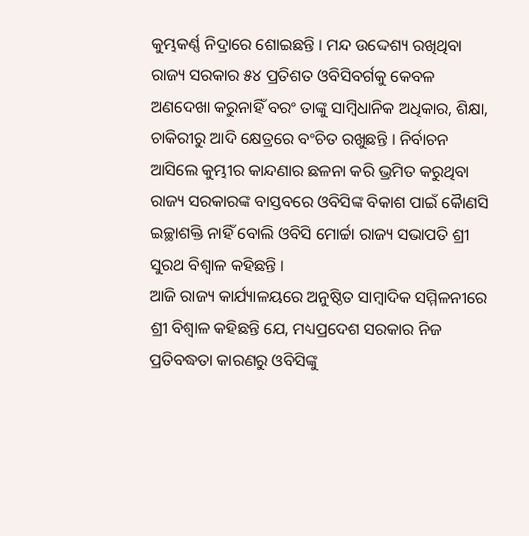କୁମ୍ଭକର୍ଣ୍ଣ ନିଦ୍ରାରେ ଶୋଇଛନ୍ତି । ମନ୍ଦ ଉଦ୍ଦେଶ୍ୟ ରଖିଥିବା ରାଜ୍ୟ ସରକାର ୫୪ ପ୍ରତିଶତ ଓବିସିବର୍ଗକୁ କେବଳ ଅଣଦେଖା କରୁନାହିଁ ବରଂ ତାଙ୍କୁ ସାମ୍ବିଧାନିକ ଅଧିକାର, ଶିକ୍ଷା, ଚାକିରୀରୁ ଆଦି କ୍ଷେତ୍ରରେ ବଂଚିତ ରଖୁଛନ୍ତି । ନିର୍ବାଚନ ଆସିଲେ କୁମ୍ଭୀର କାନ୍ଦଣାର ଛଳନା କରି ଭ୍ରମିତ କରୁଥିବା ରାଜ୍ୟ ସରକାରଙ୍କ ବାସ୍ତବରେ ଓବିସିଙ୍କ ବିକାଶ ପାଇଁ କୈାଣସି ଇଚ୍ଛାଶକ୍ତି ନାହିଁ ବୋଲି ଓବିସି ମୋର୍ଚ୍ଚା ରାଜ୍ୟ ସଭାପତି ଶ୍ରୀ ସୁରଥ ବିଶ୍ୱାଳ କହିଛନ୍ତି ।
ଆଜି ରାଜ୍ୟ କାର୍ଯ୍ୟାଳୟରେ ଅନୁଷ୍ଠିତ ସାମ୍ବାଦିକ ସମ୍ମିଳନୀରେ ଶ୍ରୀ ବିଶ୍ୱାଳ କହିଛନ୍ତି ଯେ, ମଧ୍ୟପ୍ରଦେଶ ସରକାର ନିଜ ପ୍ରତିବଦ୍ଧତା କାରଣରୁ ଓବିସିଙ୍କୁ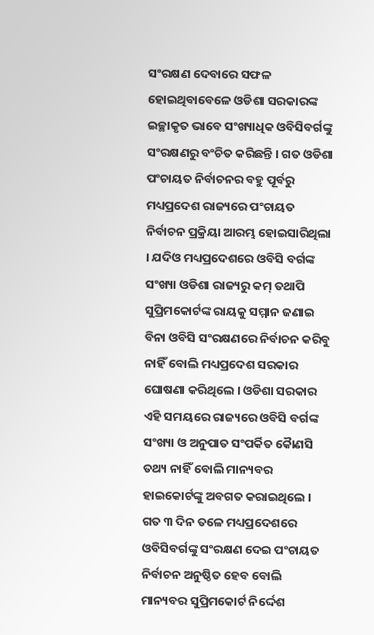ସଂରକ୍ଷଣ ଦେବାରେ ସଫଳ ହୋଇଥିବାବେଳେ ଓଡିଶା ସରକାରଙ୍କ ଇଚ୍ଛାକୃତ ଭାବେ ସଂଖ୍ୟାଧିକ ଓବିସିବର୍ଗଙ୍କୁ ସଂରକ୍ଷଣରୁ ବଂଚିତ କରିଛନ୍ତି । ଗତ ଓଡିଶା ପଂଚାୟତ ନିର୍ବାଚନର ବହୁ ପୂର୍ବରୁ ମଧ୍ୟପ୍ରଦେଶ ରାଜ୍ୟରେ ପଂଚାୟତ ନିର୍ବାଚନ ପ୍ରକ୍ରିୟା ଆରମ୍ଭ ହୋଇସାରିଥିଲା । ଯଦିଓ ମଧ୍ୟପ୍ରଦେଶରେ ଓବିସି ବର୍ଗଙ୍କ ସଂଖ୍ୟା ଓଡିଶା ରାଜ୍ୟରୁ କମ୍ ତଥାପି ସୁପ୍ରିମକୋର୍ଟଙ୍କ ରାୟକୁ ସମ୍ମାନ ଜଣାଇ ବିନା ଓବିସି ସଂରକ୍ଷଣରେ ନିର୍ବାଚନ କରିବୁ ନାହିଁ ବୋଲି ମଧ୍ୟପ୍ରଦେଶ ସରକାର ଘୋଷଣା କରିଥିଲେ । ଓଡିଶା ସରକାର ଏହି ସମୟରେ ରାଜ୍ୟରେ ଓବିସି ବର୍ଗଙ୍କ ସଂଖ୍ୟା ଓ ଅନୁପାତ ସଂପର୍କିତ କୈାଣସି ତଥ୍ୟ ନାହିଁ ବୋଲି ମାନ୍ୟବର ହାଇକୋର୍ଟଙ୍କୁ ଅବଗତ କରାଇଥିଲେ । ଗତ ୩ ଦିନ ତଳେ ମଧ୍ୟପ୍ରଦେଶରେ ଓବିସିବର୍ଗଙ୍କୁ ସଂରକ୍ଷଣ ଦେଇ ପଂଚାୟତ ନିର୍ବାଚନ ଅନୁଷ୍ଠିତ ହେବ ବୋଲି ମାନ୍ୟବର ସୁପ୍ରିମକୋର୍ଟ ନିର୍ଦ୍ଦେଶ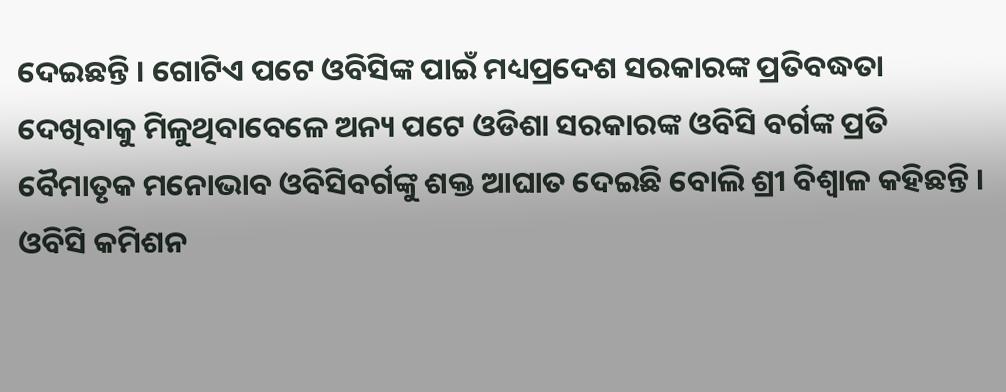ଦେଇଛନ୍ତି । ଗୋଟିଏ ପଟେ ଓବିସିଙ୍କ ପାଇଁ ମଧ୍ୟପ୍ରଦେଶ ସରକାରଙ୍କ ପ୍ରତିବଦ୍ଧତା ଦେଖିବାକୁ ମିଳୁଥିବାବେଳେ ଅନ୍ୟ ପଟେ ଓଡିଶା ସରକାରଙ୍କ ଓବିସି ବର୍ଗଙ୍କ ପ୍ରତି ବୈମାତୃକ ମନୋଭାବ ଓବିସିବର୍ଗଙ୍କୁ ଶକ୍ତ ଆଘାତ ଦେଇଛି ବୋଲି ଶ୍ରୀ ବିଶ୍ୱାଳ କହିଛନ୍ତି ।
ଓବିସି କମିଶନ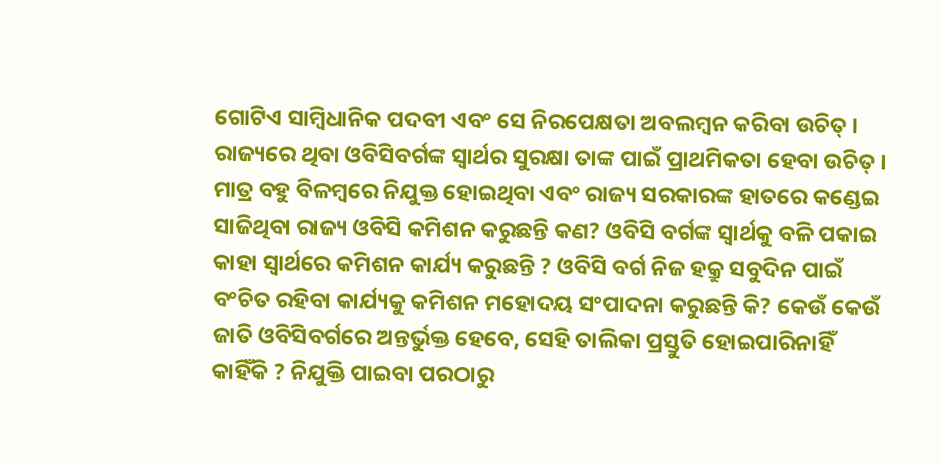ଗୋଟିଏ ସାମ୍ବିଧାନିକ ପଦବୀ ଏବଂ ସେ ନିରପେକ୍ଷତା ଅବଲମ୍ବନ କରିବା ଉଚିତ୍ । ରାଜ୍ୟରେ ଥିବା ଓବିସିବର୍ଗଙ୍କ ସ୍ୱାର୍ଥର ସୁରକ୍ଷା ତାଙ୍କ ପାଇଁ ପ୍ରାଥମିକତା ହେବା ଉଚିତ୍ । ମାତ୍ର ବହୁ ବିଳମ୍ବରେ ନିଯୁକ୍ତ ହୋଇଥିବା ଏବଂ ରାଜ୍ୟ ସରକାରଙ୍କ ହାତରେ କଣ୍ଡେଇ ସାଜିଥିବା ରାଜ୍ୟ ଓବିସି କମିଶନ କରୁଛନ୍ତି କଣ? ଓବିସି ବର୍ଗଙ୍କ ସ୍ୱାର୍ଥକୁ ବଳି ପକାଇ କାହା ସ୍ୱାର୍ଥରେ କମିଶନ କାର୍ଯ୍ୟ କରୁଛନ୍ତି ? ଓବିସି ବର୍ଗ ନିଜ ହକ୍ରୁ ସବୁଦିନ ପାଇଁ ବଂଚିତ ରହିବା କାର୍ଯ୍ୟକୁ କମିଶନ ମହୋଦୟ ସଂପାଦନା କରୁଛନ୍ତି କି? କେଉଁ କେଉଁ ଜାତି ଓବିସିବର୍ଗରେ ଅନ୍ତର୍ଭୁକ୍ତ ହେବେ, ସେହି ତାଲିକା ପ୍ରସ୍ତୁତି ହୋଇପାରିନାହିଁ କାହିଁକି ? ନିଯୁକ୍ତି ପାଇବା ପରଠାରୁ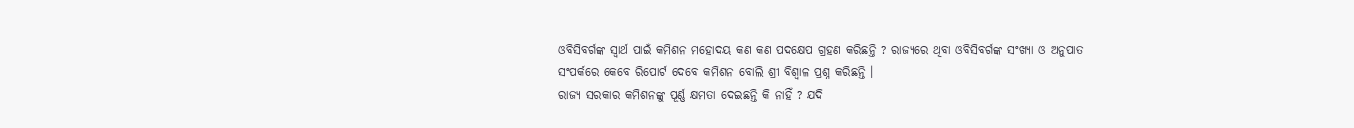ଓବିସିବର୍ଗଙ୍କ ସ୍ୱାର୍ଥ ପାଇଁ କମିଶନ ମହୋଦୟ କଣ କଣ ପଦକ୍ଷେପ ଗ୍ରହଣ କରିଛନ୍ତି ? ରାଜ୍ୟରେ ଥିବା ଓବିସିବର୍ଗଙ୍କ ସଂଖ୍ୟା ଓ ଅନୁପାତ ସଂପର୍କରେ କେବେ ରିପୋର୍ଟ ଦେବେ କମିଶନ ବୋଲି ଶ୍ରୀ ବିଶ୍ୱାଳ ପ୍ରଶ୍ନ କରିଛନ୍ତି ।
ରାଜ୍ୟ ସରକାର କମିଶନଙ୍କୁ ପୂର୍ଣ୍ଣ କ୍ଷମତା ଦେଇଛନ୍ତି କି ନାହିଁ ? ଯଦି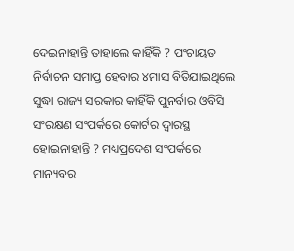ଦେଇନାହାନ୍ତି ତାହାଲେ କାହିଁକି ? ପଂଚାୟତ ନିର୍ବାଚନ ସମାପ୍ତ ହେବାର ୪ମାସ ବିତିଯାଇଥିଲେ ସୁଦ୍ଧା ରାଜ୍ୟ ସରକାର କାହିଁକି ପୁନର୍ବାର ଓବିସି ସଂରକ୍ଷଣ ସଂପର୍କରେ କୋର୍ଟର ଦ୍ୱାରସ୍ଥ ହୋଇନାହାନ୍ତି ? ମଧ୍ୟପ୍ରଦେଶ ସଂପର୍କରେ ମାନ୍ୟବର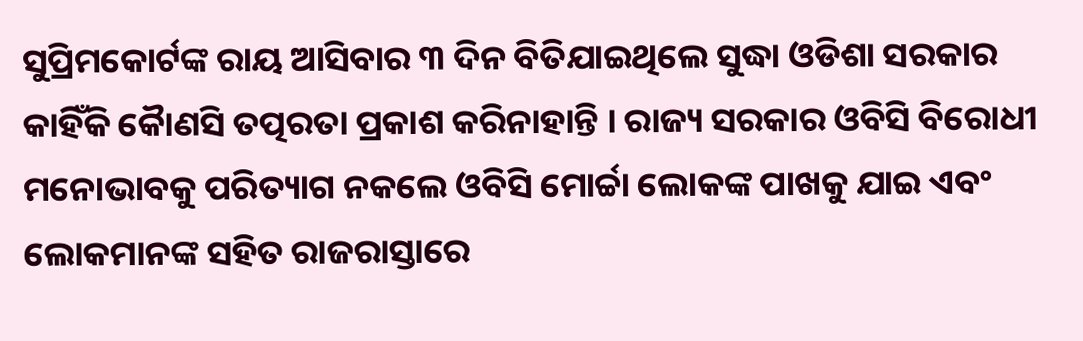ସୁପ୍ରିମକୋର୍ଟଙ୍କ ରାୟ ଆସିବାର ୩ ଦିନ ବିତିଯାଇଥିଲେ ସୁଦ୍ଧା ଓଡିଶା ସରକାର କାହିଁକି କୈାଣସି ତତ୍ପରତା ପ୍ରକାଶ କରିନାହାନ୍ତି । ରାଜ୍ୟ ସରକାର ଓବିସି ବିରୋଧୀ ମନୋଭାବକୁ ପରିତ୍ୟାଗ ନକଲେ ଓବିସି ମୋର୍ଚ୍ଚା ଲୋକଙ୍କ ପାଖକୁ ଯାଇ ଏବଂ ଲୋକମାନଙ୍କ ସହିତ ରାଜରାସ୍ତାରେ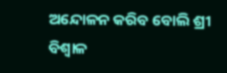ଅନ୍ଦୋଳନ କରିବ ବୋଲି ଶ୍ରୀ ବିଶ୍ୱାଳ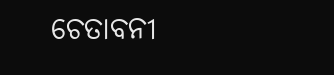ଚେତାବନୀ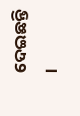ଦେଇଛନ୍ତି ।